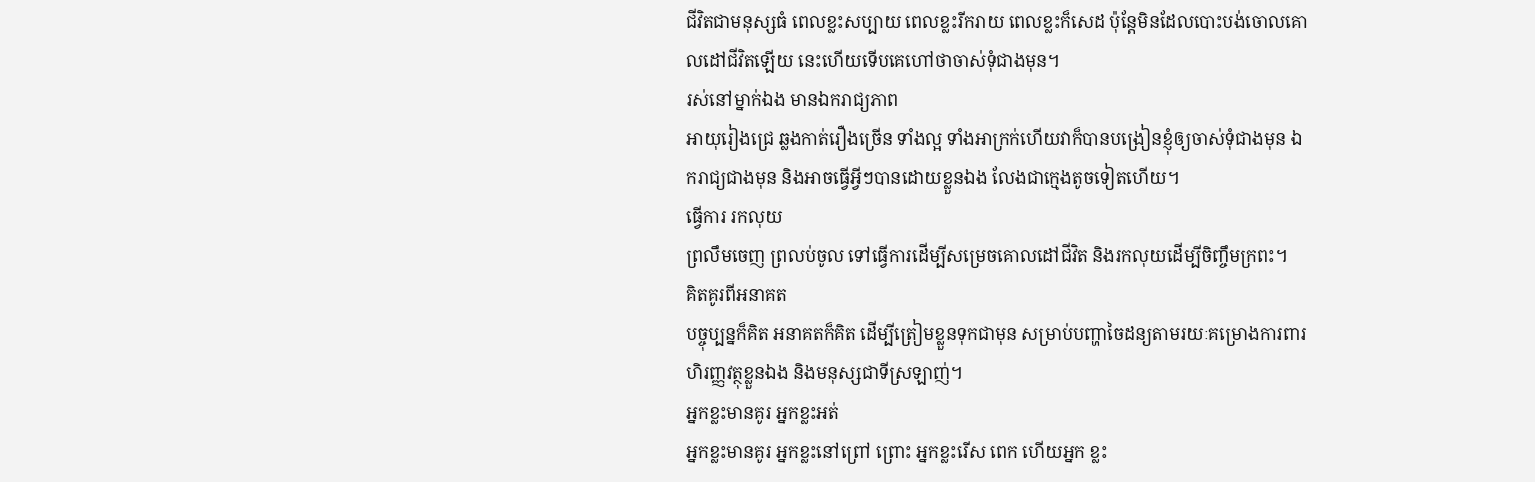ជីវិតជាមនុស្សធំ ពេលខ្លះសប្បាយ ពេលខ្លះរីករាយ ពេលខ្លះក៏សេដ ប៉ុន្តែមិនដែលបោះបង់ចោលគោលដៅជីវិតឡើយ នេះហើយទើបគេហៅថាចាស់ទុំជាងមុន។
រស់នៅម្នាក់ឯង មានឯករាជ្យភាព
អាយុរៀងជ្រេ ឆ្លងកាត់រឿងច្រើន ទាំងល្អ ទាំងអាក្រក់ហើយវាក៏បានបង្រៀនខ្ញុំឲ្យចាស់ទុំជាងមុន ឯករាជ្យជាងមុន និងអាចធ្វើអ្វីៗបានដោយខ្លួនឯង លែងជាក្មេងតូចទៀតហើយ។
ធ្វើការ រកលុយ
ព្រលឹមចេញ ព្រលប់ចូល ទៅធ្វើការដើម្បីសម្រេចគោលដៅជីវិត និងរកលុយដើម្បីចិញ្ចឹមក្រពះ។
គិតគូរពីអនាគត
បច្ចុប្បន្នក៏គិត អនាគតក៏គិត ដើម្បីត្រៀមខ្លួនទុកជាមុន សម្រាប់បញ្ហាចៃដន្យតាមរយៈគម្រោងការពារហិរញ្ញវត្ថុខ្លួនឯង និងមនុស្សជាទីស្រឡាញ់។
អ្នកខ្លះមានគូរ អ្នកខ្លះអត់
អ្នកខ្លះមានគូរ អ្នកខ្លះនៅព្រៅ ព្រោះ អ្នកខ្លះរើស ពេក ហើយអ្នក ខ្លះ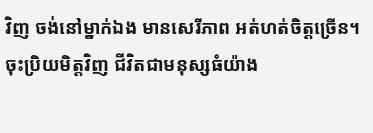វិញ ចង់នៅម្នាក់ឯង មានសេរីភាព អត់ហត់ចិត្តច្រើន។
ចុះប្រិយមិត្តវិញ ជីវិតជាមនុស្សធំយ៉ាង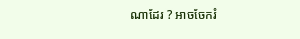ណាដែរ ? អាចចែករំ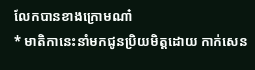លែកបានខាងក្រោមណា៎
* មាតិកានេះនាំមកជូនប្រិយមិត្តដោយ កាក់សេន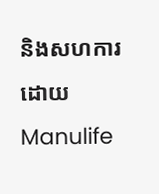និងសហការដោយ Manulife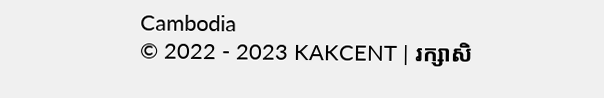Cambodia
© 2022 - 2023 KAKCENT | រក្សាសិ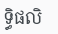ទ្ធិផលិ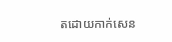តដោយកាក់សេន